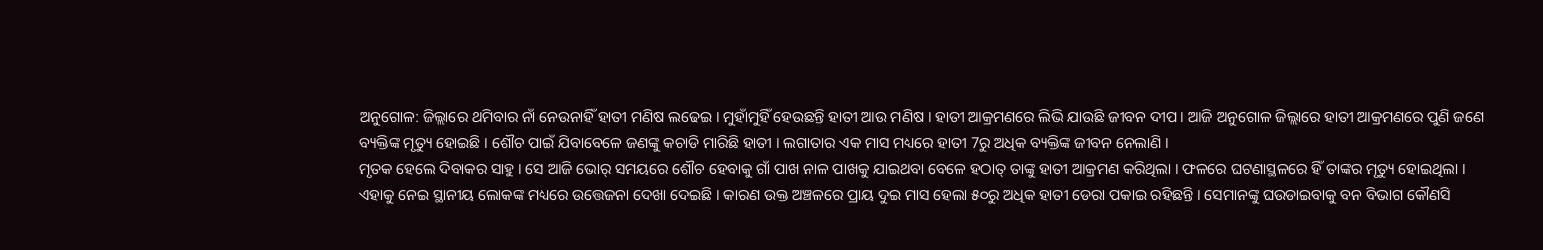ଅନୁଗୋଳ: ଜିଲ୍ଲାରେ ଥମିବାର ନାଁ ନେଉନାହିଁ ହାତୀ ମଣିଷ ଲଢେଇ । ମୁହାଁମୁହିଁ ହେଉଛନ୍ତି ହାତୀ ଆଉ ମଣିଷ । ହାତୀ ଆକ୍ରମଣରେ ଲିଭି ଯାଉଛି ଜୀବନ ଦୀପ । ଆଜି ଅନୁଗୋଳ ଜିଲ୍ଲାରେ ହାତୀ ଆକ୍ରମଣରେ ପୁଣି ଜଣେ ବ୍ୟକ୍ତିଙ୍କ ମୃତ୍ୟୁ ହୋଇଛି । ଶୌଚ ପାଇଁ ଯିବାବେଳେ ଜଣଙ୍କୁ କଚାଡି ମାରିଛି ହାତୀ । ଲଗାତାର ଏକ ମାସ ମଧ୍ୟରେ ହାତୀ 7ରୁ ଅଧିକ ବ୍ୟକ୍ତିଙ୍କ ଜୀବନ ନେଲାଣି ।
ମୃତକ ହେଲେ ଦିବାକର ସାହୁ । ସେ ଆଜି ଭୋର୍ ସମୟରେ ଶୌଚ ହେବାକୁ ଗାଁ ପାଖ ନାଳ ପାଖକୁ ଯାଇଥବା ବେଳେ ହଠାତ୍ ତାଙ୍କୁ ହାତୀ ଆକ୍ରମଣ କରିଥିଲା । ଫଳରେ ଘଟଣାସ୍ଥଳରେ ହିଁ ତାଙ୍କର ମୃତ୍ୟୁ ହୋଇଥିଲା । ଏହାକୁ ନେଇ ସ୍ଥାନୀୟ ଲୋକଙ୍କ ମଧ୍ୟରେ ଉତ୍ତେଜନା ଦେଖା ଦେଇଛି । କାରଣ ଉକ୍ତ ଅଞ୍ଚଳରେ ପ୍ରାୟ ଦୁଇ ମାସ ହେଲା ୫୦ରୁ ଅଧିକ ହାତୀ ଡେରା ପକାଇ ରହିଛନ୍ତି । ସେମାନଙ୍କୁ ଘଉଡାଇବାକୁ ବନ ବିଭାଗ କୌଣସି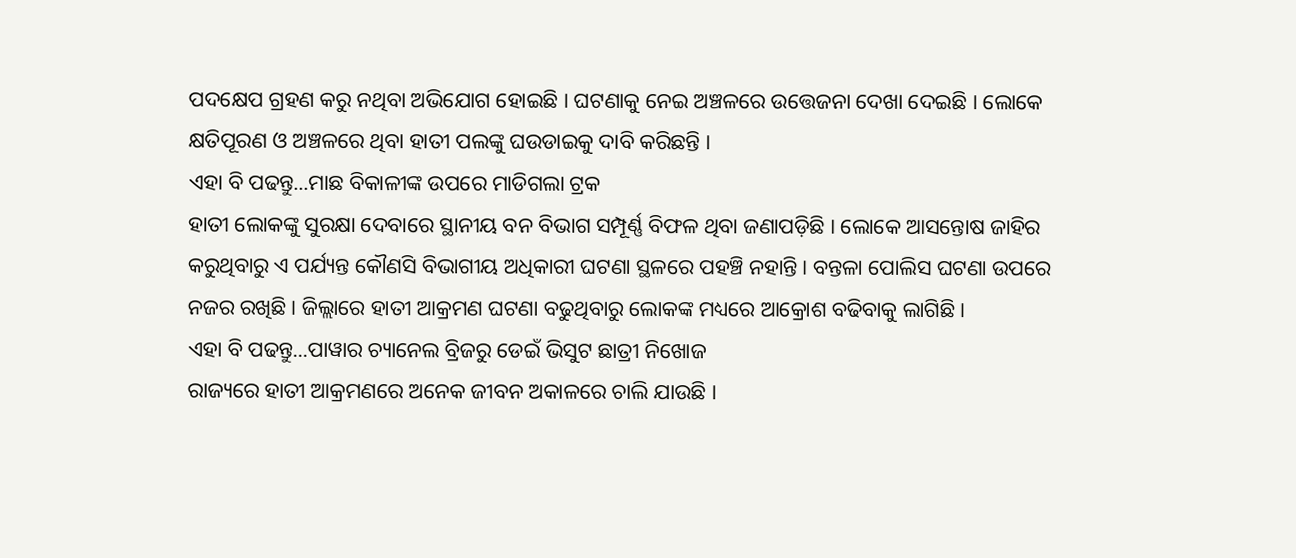ପଦକ୍ଷେପ ଗ୍ରହଣ କରୁ ନଥିବା ଅଭିଯୋଗ ହୋଇଛି । ଘଟଣାକୁ ନେଇ ଅଞ୍ଚଳରେ ଉତ୍ତେଜନା ଦେଖା ଦେଇଛି । ଲୋକେ କ୍ଷତିପୂରଣ ଓ ଅଞ୍ଚଳରେ ଥିବା ହାତୀ ପଲଙ୍କୁ ଘଉଡାଇକୁ ଦାବି କରିଛନ୍ତି ।
ଏହା ବି ପଢନ୍ତୁ...ମାଛ ବିକାଳୀଙ୍କ ଉପରେ ମାଡିଗଲା ଟ୍ରକ
ହାତୀ ଲୋକଙ୍କୁ ସୁରକ୍ଷା ଦେବାରେ ସ୍ଥାନୀୟ ବନ ବିଭାଗ ସମ୍ପୂର୍ଣ୍ଣ ବିଫଳ ଥିବା ଜଣାପଡ଼ିଛି । ଲୋକେ ଆସନ୍ତୋଷ ଜାହିର କରୁଥିବାରୁ ଏ ପର୍ଯ୍ୟନ୍ତ କୌଣସି ବିଭାଗୀୟ ଅଧିକାରୀ ଘଟଣା ସ୍ଥଳରେ ପହଞ୍ଚି ନହାନ୍ତି । ବନ୍ତଳା ପୋଲିସ ଘଟଣା ଉପରେ ନଜର ରଖିଛି । ଜିଲ୍ଲାରେ ହାତୀ ଆକ୍ରମଣ ଘଟଣା ବଢୁଥିବାରୁ ଲୋକଙ୍କ ମଧ୍ୟରେ ଆକ୍ରୋଶ ବଢିବାକୁ ଲାଗିଛି ।
ଏହା ବି ପଢନ୍ତୁ...ପାୱାର ଚ୍ୟାନେଲ ବ୍ରିଜରୁ ଡେଇଁ ଭିସୁଟ ଛାତ୍ରୀ ନିଖୋଜ
ରାଜ୍ୟରେ ହାତୀ ଆକ୍ରମଣରେ ଅନେକ ଜୀବନ ଅକାଳରେ ଚାଲି ଯାଉଛି ।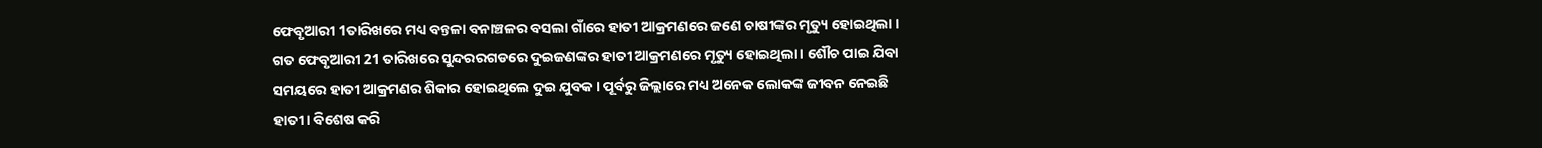ଫେବୃଆରୀ 1ତାରିଖରେ ମଧ୍ୟ ବନ୍ତଳା ବନାଞ୍ଚଳର ବସଲା ଗାଁରେ ହାତୀ ଆକ୍ରମଣରେ ଜଣେ ଚାଷୀଙ୍କର ମୃତ୍ୟୁ ହୋଇଥିଲା । ଗତ ଫେବୃଆରୀ 21 ତାରିଖରେ ସୁନ୍ଦରରଗଡରେ ଦୁଇଜଣଙ୍କର ହାତୀ ଆକ୍ରମଣରେ ମୃତ୍ୟୁ ହୋଇଥିଲା । ଶୌଚ ପାଇ ଯିବା ସମୟରେ ହାତୀ ଆକ୍ରମଣର ଶିକାର ହୋଇଥିଲେ ଦୁଇ ଯୁବକ । ପୂର୍ବରୁ ଜିଲ୍ଲାରେ ମଧ୍ୟ ଅନେକ ଲୋକଙ୍କ ଜୀବନ ନେଇଛି ହାତୀ । ବିଶେଷ କରି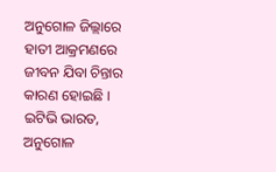ଅନୁଗୋଳ ଜିଲ୍ଲାରେ ହାତୀ ଆକ୍ରମଣରେ ଜୀବନ ଯିବା ଚିନ୍ତାର କାରଣ ହୋଇଛି ।
ଇଟିଭି ଭାରତ, ଅନୁଗୋଳ